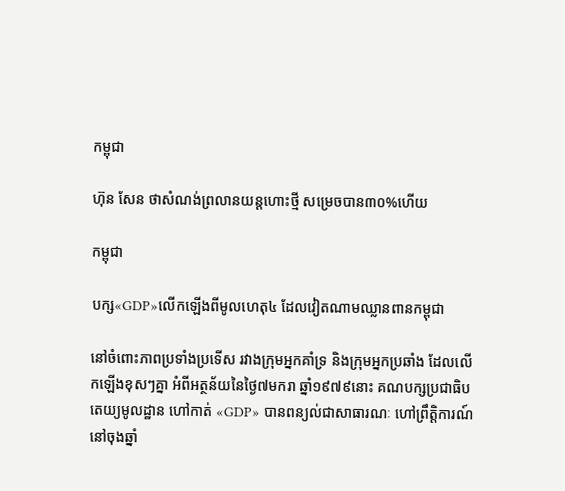កម្ពុជា

ហ៊ុន សែន ថាសំណង់ព្រលានយន្ដហោះថ្មី សម្រេចបាន៣០%ហើយ

កម្ពុជា

បក្ស«GDP»លើកឡើងពីមូលហេតុ៤ ដែលវៀតណាមឈ្លានពានកម្ពុជា

នៅចំពោះភាពប្រទាំងប្រទើស រវាងក្រុមអ្នកគាំទ្រ និងក្រុមអ្នកប្រឆាំង ដែលលើកឡើងខុសៗគ្នា អំពីអត្ថន័យនៃថ្ងៃ៧មករា ឆ្នាំ១៩៧៩នោះ គណបក្សប្រជាធិបតេយ្យមូលដ្ឋាន ហៅកាត់ «GDP» បានពន្យល់ជាសាធារណៈ ហៅព្រឹត្តិការណ៍នៅចុងឆ្នាំ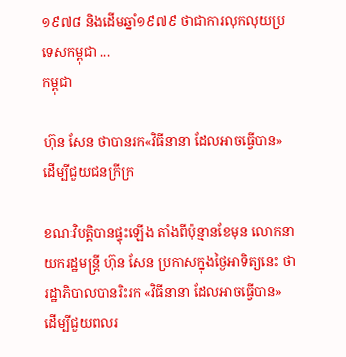១៩៧៨ និងដើមឆ្នាំ១៩៧៩ ថាជាការលុកលុយប្រទេសកម្ពុជា ...
កម្ពុជា

ហ៊ុន សែន ថាបានរក«វិធីនានា ដែលអាចធ្វើបាន» ដើម្បីជួយជនក្រីក្រ

ខណៈវិបត្តិបានផ្ទុះឡើង តាំងពីប៉ុន្មានខែមុន លោកនាយករដ្ឋមន្ត្រី ហ៊ុន សែន ប្រកាសក្នុងថ្ងៃអាទិត្យនេះ ថារដ្ឋាភិបាលបានរិះរក «វិធីនានា ដែលអាចធ្វើបាន» ដើម្បីជួយពលរ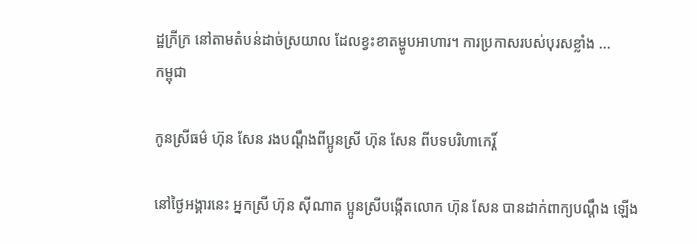ដ្ឋក្រីក្រ នៅតាមតំបន់ដាច់ស្រយាល ដែលខ្វះខាតម្ហូបអាហារ។ ការប្រកាសរបស់បុរសខ្លាំង ...
កម្ពុជា

កូនស្រីធម៌ ហ៊ុន សែន រងបណ្ដឹងពីប្អូនស្រី ហ៊ុន សែន ពីបទបរិហាកេរ្ដិ៍

នៅថ្ងៃអង្គារនេះ អ្នកស្រី ហ៊ុន ស៊ីណាត ប្អូនស្រីបង្កើតលោក ហ៊ុន សែន បានដាក់ពាក្យបណ្ដឹង ឡើង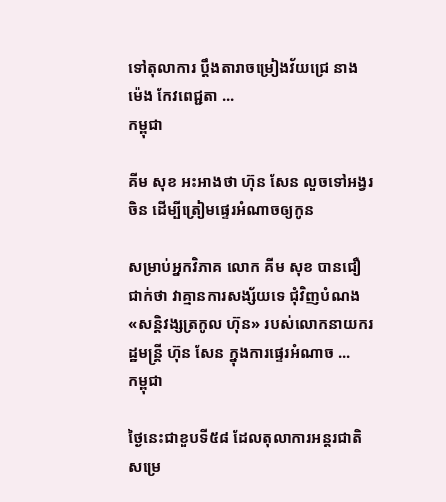ទៅតុលាការ ប្ដឹងតារាចម្រៀងវ័យជ្រេ នាង ម៉េង កែវពេជ្ជតា ...
កម្ពុជា

គីម សុខ អះអាងថា ហ៊ុន សែន លួចទៅអង្វរចិន ដើម្បីត្រៀមផ្ទេរអំណាចឲ្យកូន

សម្រាប់អ្នកវិភាគ លោក គីម សុខ បានជឿជាក់ថា វាគ្មានការសង្ស័យទេ ជុំវិញបំណង «សន្តិវង្សត្រកូល ហ៊ុន» របស់លោកនាយករដ្ឋមន្ត្រី ហ៊ុន សែន ក្នុងការផ្ទេរអំណាច ...
កម្ពុជា

ថ្ងៃនេះជាខួបទី៥៨ ដែលតុលាការអន្តរជាតិសម្រេ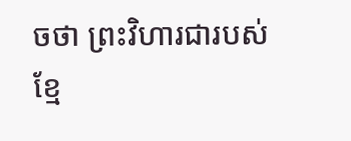ចថា ព្រះវិហារជារបស់ខ្មែ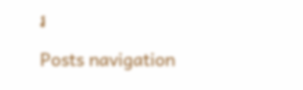រ

Posts navigation